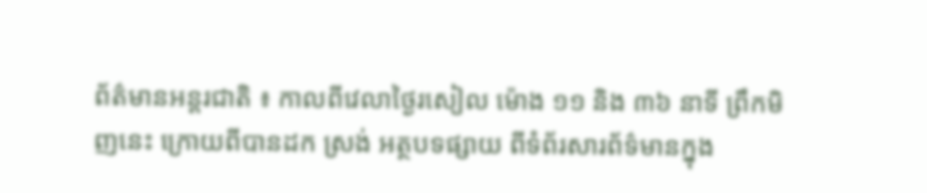ព័ត៌មានអន្តរជាតិ ៖ កាលពីវេលាថ្ងៃរសៀល ម៉ោង ១១ និង ៣៦ នាទី ព្រឹកមិញនេះ ក្រោយពីបានដក ស្រង់ អត្ថបទផ្សាយ ពីទំព័រសារព័ទ៌មានក្នុង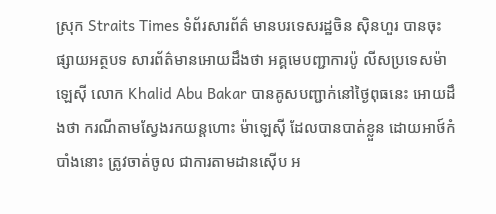ស្រុក Straits Times ទំព័រសារព័ត៌ មានបរទេសរដ្ឋចិន ស៊ិនហួរ បានចុះផ្សាយអត្ថបទ សារព័ត៌មានអោយដឹងថា អគ្គមេបញ្ជាការប៉ូ លីសប្រទេសម៉ាឡេស៊ី លោក Khalid Abu Bakar បានគូសបញ្ជាក់នៅថ្ងៃពុធនេះ អោយដឹងថា ករណីតាមស្វែងរកយន្តហោះ ម៉ាឡេស៊ី ដែលបានបាត់ខ្លួន ដោយអាថ៍កំបាំងនោះ ត្រូវចាត់ចូល ជាការតាមដានស៊ើប អ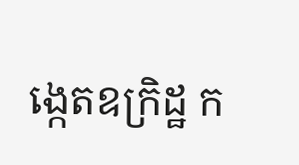ង្កេតឧក្រិដ្ឋ ក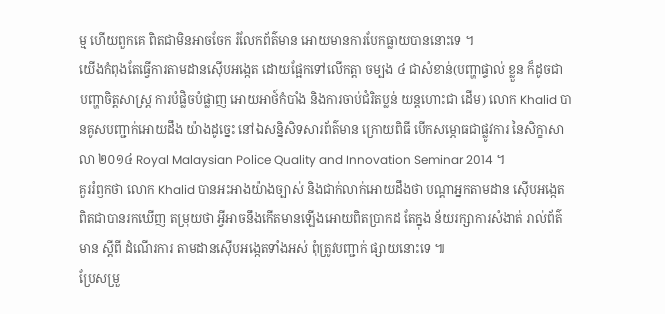ម្ម ហើយពួកគេ ពិតជាមិនអាចចែក រំលែកព័ត៌មាន អោយមានការបែកធ្លាយបាននោះទេ ។
យើងកំពុងតែធ្វើការតាមដានស៊ើបអង្កេត ដោយផ្អែកទៅលើកត្តា ចម្បង ៤ ជាសំខាន់(បញ្ហាផ្ទាល់ ខ្លួន ក៏ដូចជា បញ្ហាចិត្តសាស្រ្ត ការបំផ្លិចបំផ្លាញ អោយអាថ៍កំបាំង និងការចាប់ជំរិតប្លន់ យន្តហោះជា ដើម) លោក Khalid បានគូសបញ្ជាក់អោយដឹង យ៉ាងដូច្នេះ នៅឯសន្និសិទសារព័ត៌មាន ក្រោយពិធី បើកសម្ភោធជាផ្លូវការ នៃសិក្ខាសាលា ២០១៤ Royal Malaysian Police Quality and Innovation Seminar 2014 ។
គួររំឭកថា លោក Khalid បានអះអាងយ៉ាងច្បាស់ និងជាក់លាក់អោយដឹងថា បណ្តាអ្នកតាមដាន ស៊ើបអង្កេត ពិតជាបានរកឃើញ តម្រុយថា អ្វីអាចនឹងកើតមានឡើងអោយពិតប្រាកដ តែក្នុង ន័យរក្សាការសំងាត់ រាល់ព័ត៌មាន ស្តីពី ដំណើរការ តាមដានស៊ើបអង្កេតទាំងអស់ ពុំត្រូវបញ្ជាក់ ផ្សាយនោះទេ ៕
ប្រែសម្រួ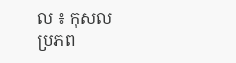ល ៖ កុសល
ប្រភព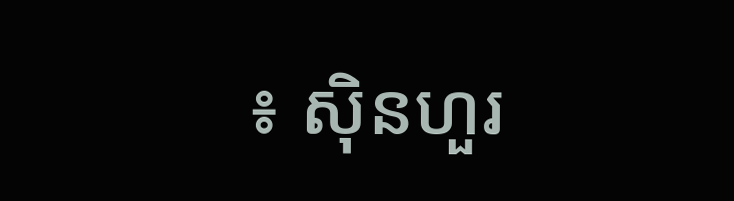៖ ស៊ិនហួរ